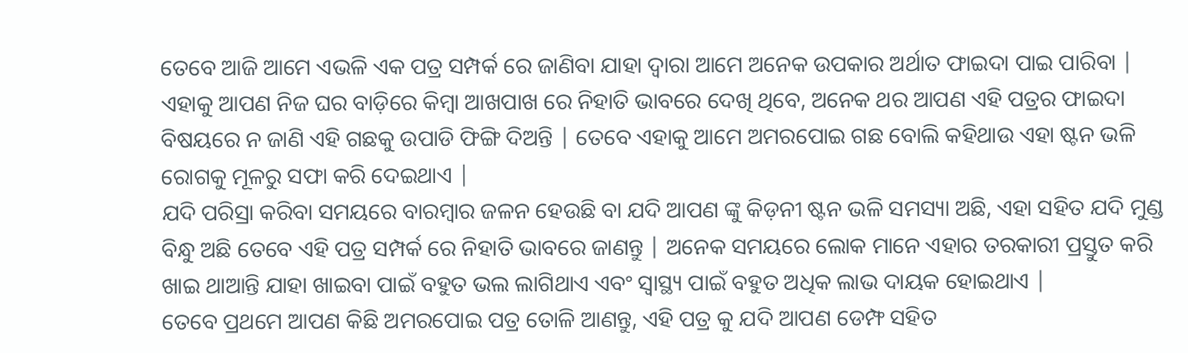ତେବେ ଆଜି ଆମେ ଏଭଳି ଏକ ପତ୍ର ସମ୍ପର୍କ ରେ ଜାଣିବା ଯାହା ଦ୍ୱାରା ଆମେ ଅନେକ ଉପକାର ଅର୍ଥାତ ଫାଇଦା ପାଇ ପାରିବା | ଏହାକୁ ଆପଣ ନିଜ ଘର ବାଡ଼ିରେ କିମ୍ୱା ଆଖପାଖ ରେ ନିହାତି ଭାବରେ ଦେଖି ଥିବେ, ଅନେକ ଥର ଆପଣ ଏହି ପତ୍ରର ଫାଇଦା ବିଷୟରେ ନ ଜାଣି ଏହି ଗଛକୁ ଉପାଡି ଫିଙ୍ଗି ଦିଅନ୍ତି | ତେବେ ଏହାକୁ ଆମେ ଅମରପୋଇ ଗଛ ବୋଲି କହିଥାଉ ଏହା ଷ୍ଟନ ଭଳି ରୋଗକୁ ମୂଳରୁ ସଫା କରି ଦେଇଥାଏ |
ଯଦି ପରିସ୍ରା କରିବା ସମୟରେ ବାରମ୍ବାର ଜଳନ ହେଉଛି ବା ଯଦି ଆପଣ ଙ୍କୁ କିଡ଼ନୀ ଷ୍ଟନ ଭଳି ସମସ୍ୟା ଅଛି, ଏହା ସହିତ ଯଦି ମୁଣ୍ଡ ବିନ୍ଧୁ ଅଛି ତେବେ ଏହି ପତ୍ର ସମ୍ପର୍କ ରେ ନିହାତି ଭାବରେ ଜାଣନ୍ତୁ | ଅନେକ ସମୟରେ ଲୋକ ମାନେ ଏହାର ତରକାରୀ ପ୍ରସ୍ତୁତ କରି ଖାଇ ଥାଆନ୍ତି ଯାହା ଖାଇବା ପାଇଁ ବହୁତ ଭଲ ଲାଗିଥାଏ ଏବଂ ସ୍ୱାସ୍ଥ୍ୟ ପାଇଁ ବହୁତ ଅଧିକ ଲାଭ ଦାୟକ ହୋଇଥାଏ |
ତେବେ ପ୍ରଥମେ ଆପଣ କିଛି ଅମରପୋଇ ପତ୍ର ତୋଳି ଆଣନ୍ତୁ, ଏହି ପତ୍ର କୁ ଯଦି ଆପଣ ଡେମ୍ଫ ସହିତ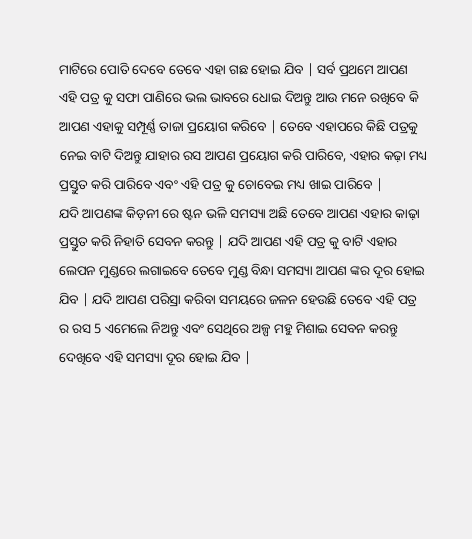ମାଟିରେ ପୋତି ଦେବେ ତେବେ ଏହା ଗଛ ହୋଇ ଯିବ | ସର୍ବ ପ୍ରଥମେ ଆପଣ ଏହି ପତ୍ର କୁ ସଫା ପାଣିରେ ଭଲ ଭାବରେ ଧୋଇ ଦିଅନ୍ତୁ ଆଉ ମନେ ରଖିବେ କି ଆପଣ ଏହାକୁ ସମ୍ପୂର୍ଣ୍ଣ ତାଜା ପ୍ରୟୋଗ କରିବେ | ତେବେ ଏହାପରେ କିଛି ପତ୍ରକୁ ନେଇ ବାଟି ଦିଅନ୍ତୁ ଯାହାର ରସ ଆପଣ ପ୍ରୟୋଗ କରି ପାରିବେ, ଏହାର କଢ଼ା ମଧ୍ୟ ପ୍ରସ୍ତୁତ କରି ପାରିବେ ଏବଂ ଏହି ପତ୍ର କୁ ଚୋବେଇ ମଧ୍ୟ ଖାଇ ପାରିବେ |
ଯଦି ଆପଣଙ୍କ କିଡ଼ନୀ ରେ ଷ୍ଟନ ଭଳି ସମସ୍ୟା ଅଛି ତେବେ ଆପଣ ଏହାର କାଢ଼ା ପ୍ରସ୍ତୁତ କରି ନିହାତି ସେବନ କରନ୍ତୁ | ଯଦି ଆପଣ ଏହି ପତ୍ର କୁ ବାଟି ଏହାର ଲେପନ ମୁଣ୍ଡରେ ଲଗାଇବେ ତେବେ ମୁଣ୍ଡ ବିନ୍ଧା ସମସ୍ୟା ଆପଣ ଙ୍କର ଦୂର ହୋଇ ଯିବ | ଯଦି ଆପଣ ପରିସ୍ରା କରିବା ସମୟରେ ଜଳନ ହେଉଛି ତେବେ ଏହି ପତ୍ର ର ରସ 5 ଏମେଲେ ନିଅନ୍ତୁ ଏବଂ ସେଥିରେ ଅଳ୍ପ ମହୁ ମିଶାଇ ସେବନ କରନ୍ତୁ ଦେଖିବେ ଏହି ସମସ୍ୟା ଦୂର ହୋଇ ଯିବ |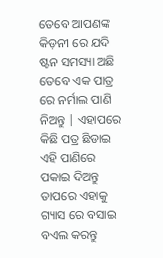ତେବେ ଆପଣଙ୍କ କିଡ଼ନୀ ରେ ଯଦି ଷ୍ଟନ ସମସ୍ୟା ଅଛି ତେବେ ଏକ ପାତ୍ର ରେ ନର୍ମାଲ ପାଣି ନିଅନ୍ତୁ | ଏହାପରେ କିଛି ପତ୍ର ଛିଡାଇ ଏହି ପାଣିରେ ପକାଇ ଦିଅନ୍ତୁ ତାପରେ ଏହାକୁ ଗ୍ୟାସ ରେ ବସାଇ ବଏଲ କରନ୍ତୁ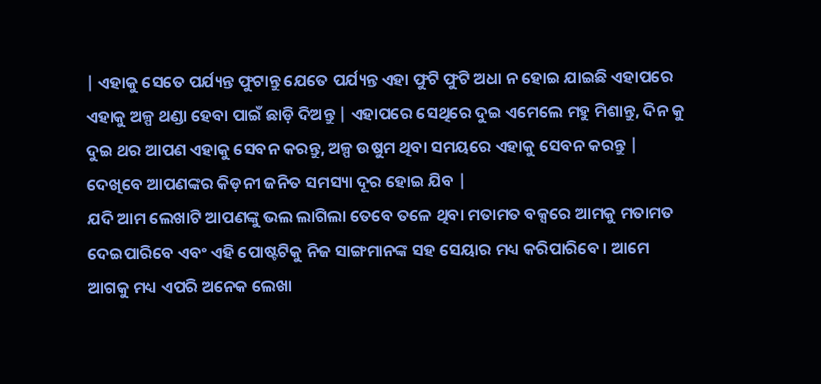| ଏହାକୁ ସେତେ ପର୍ଯ୍ୟନ୍ତ ଫୁଟାନ୍ତୁ ଯେତେ ପର୍ଯ୍ୟନ୍ତ ଏହା ଫୁଟି ଫୁଟି ଅଧା ନ ହୋଇ ଯାଇଛି ଏହାପରେ ଏହାକୁ ଅଳ୍ପ ଥଣ୍ଡା ହେବା ପାଇଁ ଛାଡ଼ି ଦିଅନ୍ତୁ | ଏହାପରେ ସେଥିରେ ଦୁଇ ଏମେଲେ ମହୁ ମିଶାନ୍ତୁ, ଦିନ କୁ ଦୁଇ ଥର ଆପଣ ଏହାକୁ ସେବନ କରନ୍ତୁ, ଅଳ୍ପ ଉଷୁମ ଥିବା ସମୟରେ ଏହାକୁ ସେବନ କରନ୍ତୁ | ଦେଖିବେ ଆପଣଙ୍କର କିଡ଼ନୀ ଜନିତ ସମସ୍ୟା ଦୂର ହୋଇ ଯିବ |
ଯଦି ଆମ ଲେଖାଟି ଆପଣଙ୍କୁ ଭଲ ଲାଗିଲା ତେବେ ତଳେ ଥିବା ମତାମତ ବକ୍ସରେ ଆମକୁ ମତାମତ ଦେଇପାରିବେ ଏବଂ ଏହି ପୋଷ୍ଟଟିକୁ ନିଜ ସାଙ୍ଗମାନଙ୍କ ସହ ସେୟାର ମଧ୍ୟ କରିପାରିବେ । ଆମେ ଆଗକୁ ମଧ୍ୟ ଏପରି ଅନେକ ଲେଖା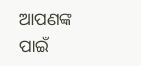ଆପଣଙ୍କ ପାଇଁ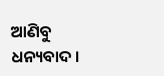ଆଣିବୁ ଧନ୍ୟବାଦ ।